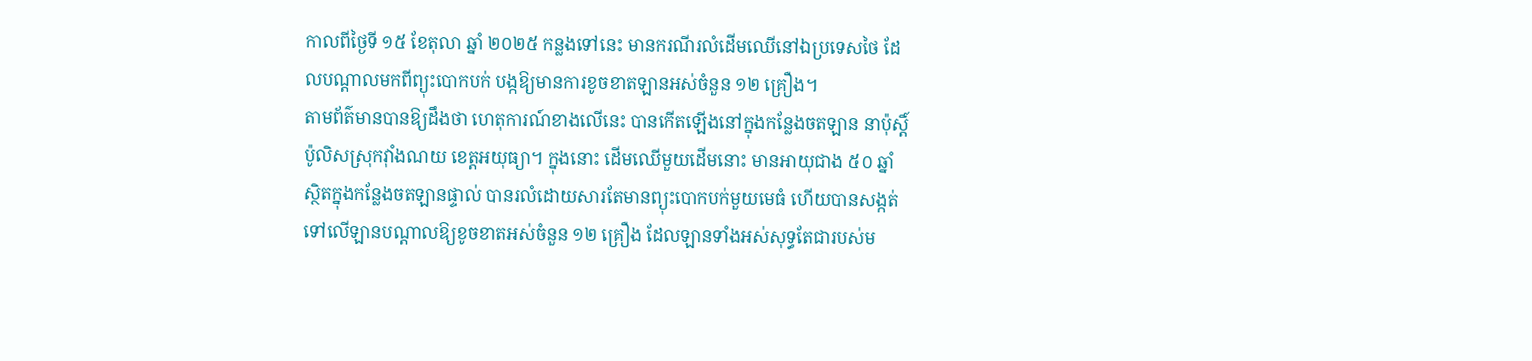កាលពីថ្ងៃទី ១៥ ខែតុលា ឆ្នាំ ២០២៥ កន្លងទៅនេះ មានករណីរលំដើមឈើនៅឯប្រទេសថៃ ដែលបណ្តាលមកពីព្យុះបោកបក់ បង្កឱ្យមានការខូចខាតឡានអស់ចំនួន ១២ គ្រឿង។
តាមព័ត៌មានបានឱ្យដឹងថា ហេតុការណ៍ខាងលើនេះ បានកើតឡើងនៅក្នុងកន្លែងចតឡាន នាប៉ុស្តិ៍ប៉ូលិសស្រុកវ៉ាំងណយ ខេត្តអយុធ្យា។ ក្នុងនោះ ដើមឈើមួយដើមនោះ មានអាយុជាង ៥០ ឆ្នាំ ស្ថិតក្នុងកន្លែងចតឡានផ្ទាល់ បានរលំដោយសារតែមានព្យុះបោកបក់មួយមេធំ ហើយបានសង្កត់ទៅលើឡានបណ្តាលឱ្យខូចខាតអស់ចំនួន ១២ គ្រឿង ដែលឡានទាំងអស់សុទ្ធតែជារបស់ម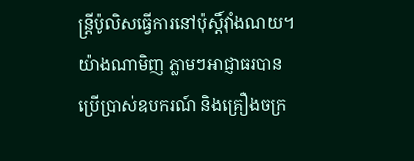ន្រ្តីប៉ូលិសធ្វើការនៅប៉ុស្តិ៍វ៉ាំងណយ។
យ៉ាងណាមិញ ភ្លាមៗអាជ្ញាធរបានប្រើប្រាស់ឧបករណ៍ និងគ្រឿងចក្រ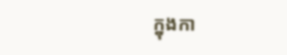ក្នុងកា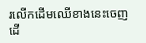រលើកដើមឈើខាងនេះចេញ ដើ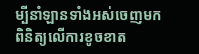ម្បីនាំឡានទាំងអស់ចេញមកពិនិត្យលើការខូចខាត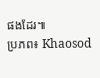ផងដែរ៕
ប្រភព៖ Khaosod